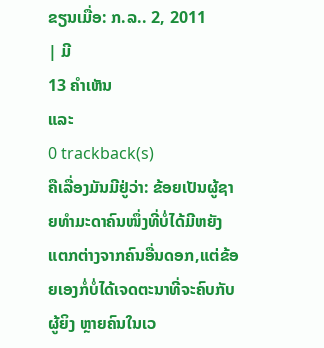ຂຽນເມື່ອ: ກ.ລ.. 2, 2011
| ມີ
13 ຄຳເຫັນ
ແລະ
0 trackback(s)
ຄືເລື່ອງມັນມີຢູ່ວ່າ: ຂ້ອຍເປັນຜູ້ຊາຍທຳມະດາຄົນໜຶ່ງທີ່ບໍ່ໄດ້ມີຫຍັງແຕກຕ່າງຈາກຄົນອື່ນດອກ,ແຕ່ຂ້ອຍເອງກໍ່ບໍ່ໄດ້ເຈດຕະນາທີ່ຈະຄົບກັບຜູ້ຍິງ ຫຼາຍຄົນໃນເວ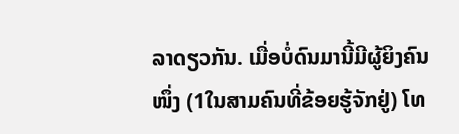ລາດຽວກັນ. ເມື່ອບໍ່ດົນມານີ້ມີຜູ້ຍິງຄົນໜຶ່ງ (1ໃນສາມຄົນທີ່ຂ້ອຍຮູ້ຈັກຢູ່) ໂທ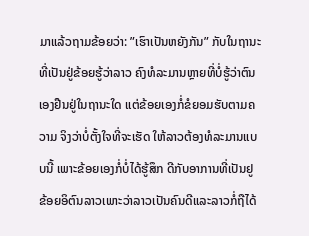ມາແລ້ວຖາມຂ້ອຍວ່າ: ”ເຮົາເປັນຫຍັງກັນ” ກັບໃນຖານະທີ່ເປັນຢູ່ຂ້ອຍຮູ້ວ່າລາວ ຄົງທໍລະມານຫຼາຍທີ່ບໍ່ຮູ້ວ່າຕົນເອງຢືນຢູ່ໃນຖານະໃດ ແຕ່ຂ້ອຍເອງກໍ່ຂໍຍອມຮັບຕາມຄວາມ ຈິງວ່າບໍ່ຕັ້ງໃຈທີ່ຈະເຮັດ ໃຫ້ລາວຕ້ອງທໍລະມານແບບນີ້ ເພາະຂ້ອຍເອງກໍ່ບໍ່ໄດ້ຮູ້ສຶກ ດີກັບອາການທີ່ເປັນຢູ ຂ້ອຍອິຕົນລາວເພາະວ່າລາວເປັນຄົນດີແລະລາວກໍ່ຖືໄດ້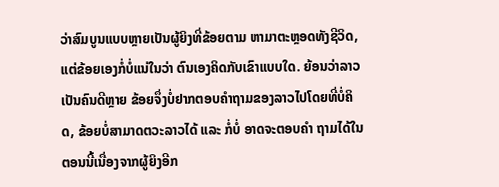ວ່າສົມບູນແບບຫຼາຍເປັນຜູ້ຍິງທີ່ຂ້ອຍຕາມ ຫາມາຕະຫຼອດທັງຊີວິດ, ແຕ່ຂ້ອຍເອງກໍ່ບໍ່ແນ່ໃນວ່າ ຕົນເອງຄິດກັບເຂົາແບບໃດ. ຍ້ອນວ່າລາວເປັນຄົນດີຫຼາຍ ຂ້ອຍຈຶ່ງບໍ່ຢາກຕອບຄຳຖາມຂອງລາວໄປໂດຍທີ່ບໍ່ຄິດ, ຂ້ອຍບໍ່ສາມາດຕວະລາວໄດ້ ແລະ ກໍ່ບໍ່ ອາດຈະຕອບຄຳ ຖາມໄດ້ໃນຕອນນີ້ເນື່ອງຈາກຜູ້ຍິງອີກ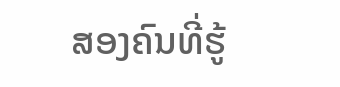ສອງຄົນທີ່ຮູ້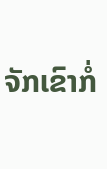ຈັກເຂົາກໍ່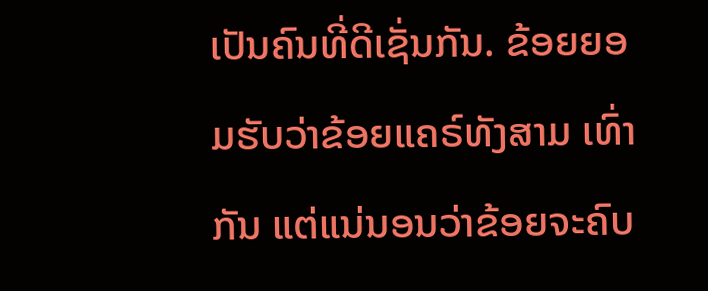ເປັນຄົນທີ່ດີເຊັ່ນກັນ. ຂ້ອຍຍອມຮັບວ່າຂ້ອຍແຄຣ໌ທັງສາມ ເທົ່າກັນ ແຕ່ແນ່ນອນວ່າຂ້ອຍຈະຄົບ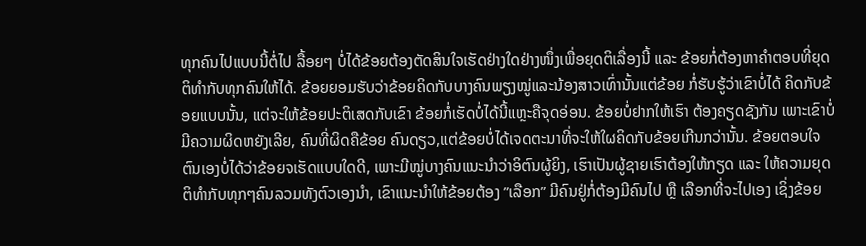ທຸກຄົນໄປແບບນີ້ຕໍ່ໄປ ລື້ອຍໆ ບໍ່ໄດ້ຂ້ອຍຕ້ອງຕັດສິນໃຈເຮັດຢ່າງໃດຢ່າງໜຶ່ງເພື່ອຍຸດຕິເລື່ອງນີ້ ແລະ ຂ້ອຍກໍ່ຕ້ອງຫາຄຳຕອບທີ່ຍຸດຕິທຳກັບທຸກຄົນໃຫ້ໄດ້. ຂ້ອຍຍອມຮັບວ່າຂ້ອຍຄິດກັບບາງຄົນພຽງໝູ່ແລະນ້ອງສາວເທົ່ານັ້ນແຕ່ຂ້ອຍ ກໍ່ຮັບຮູ້ວ່າເຂົາບໍ່ໄດ້ ຄິດກັບຂ້ອຍແບບນັ້ນ, ແຕ່ຈະໃຫ້ຂ້ອຍປະຕິເສດກັບເຂົາ ຂ້ອຍກໍ່ເຮັດບໍ່ໄດ້ນີ້ແຫຼະຄືຈຸດອ່ອນ. ຂ້ອຍບໍ່ຢາກໃຫ້ເຮົາ ຕ້ອງຄຽດຊັງກັນ ເພາະເຂົາບໍ່ມີຄວາມຜິດຫຍັງເລີຍ, ຄົນທີ່ຜິດຄືຂ້ອຍ ຄົນດຽວ,ແຕ່ຂ້ອຍບໍ່ໄດ້ເຈດຕະນາທີ່ຈະໃຫ້ໃຜຄິດກັບຂ້ອຍເກີນກວ່ານັ້ນ. ຂ້ອຍຕອບໃຈຕົນເອງບໍ່ໄດ້ວ່າຂ້ອຍຈເຮັດແບບໃດດີ, ເພາະມີໝູ່ບາງຄົນແນະນຳວ່າອິຕົນຜູ້ຍິງ, ເຮົາເປັນຜູ້ຊາຍເຮົາຕ້ອງໃຫ້ກຽດ ແລະ ໃຫ້ຄວາມຍຸດຕິທຳກັບທຸກໆຄົນລວມທັງຕົວເອງນຳ, ເຂົາແນະນຳໃຫ້ຂ້ອຍຕ້ອງ ”ເລືອກ” ມີຄົນຢູ່ກໍ່ຕ້ອງມີຄົນໄປ ຫຼື ເລືອກທີ່ຈະໄປເອງ ເຊິ່ງຂ້ອຍ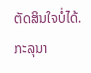ຕັດສິນໃຈບໍ່ໄດ້. ກະລຸນາ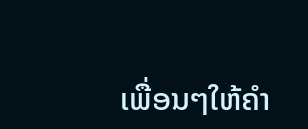ເພື່ອນໆໃຫ້ຄຳ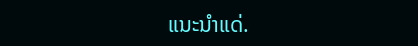ແນະນຳແດ່.